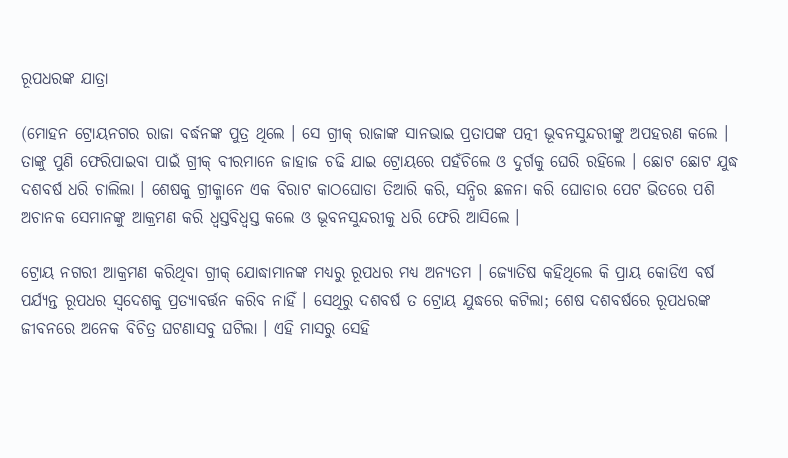ରୂପଧରଙ୍କ ଯାତ୍ରା

(ମୋହନ ଟ୍ରୋୟନଗର ରାଜା ବର୍ଦ୍ଧନଙ୍କ ପୁତ୍ର ଥିଲେ । ସେ ଗ୍ରୀକ୍ ରାଜାଙ୍କ ସାନଭାଇ ପ୍ରତାପଙ୍କ ପତ୍ନୀ ଭୂବନସୁନ୍ଦରୀଙ୍କୁ ଅପହରଣ କଲେ । ତାଙ୍କୁ ପୁଣି ଫେରିପାଇବା ପାଇଁ ଗ୍ରୀକ୍ ବୀରମାନେ ଜାହାଜ ଚଢି ଯାଇ ଟ୍ରୋୟରେ ପହଁଚିଲେ ଓ ଦୁର୍ଗକୁ ଘେରି ରହିଲେ । ଛୋଟ ଛୋଟ ଯୁଦ୍ଧ ଦଶବର୍ଷ ଧରି ଚାଲିଲା । ଶେଷକୁ ଗ୍ରୀକ୍ମାନେ ଏକ ବିରାଟ କାଠଘୋଡା ତିଆରି କରି, ସନ୍ଧିର ଛଳନା କରି ଘୋଡାର ପେଟ ଭିତରେ ପଶି ଅଚାନକ ସେମାନଙ୍କୁ ଆକ୍ରମଣ କରି ଧ୍ୱସ୍ତବିଧ୍ୱସ୍ତ କଲେ ଓ ଭୂବନସୁନ୍ଦରୀକୁ ଧରି ଫେରି ଆସିଲେ ।

ଟ୍ରୋୟ ନଗରୀ ଆକ୍ରମଣ କରିଥିବା ଗ୍ରୀକ୍ ଯୋଦ୍ଧାମାନଙ୍କ ମଧ୍ୟରୁ ରୂପଧର ମଧ୍ୟ ଅନ୍ୟତମ । ଜ୍ୟୋତିଷ କହିଥିଲେ କି ପ୍ରାୟ କୋଡିଏ ବର୍ଷ ପର୍ଯ୍ୟନ୍ତ ରୂପଧର ସ୍ୱଦେଶକୁ ପ୍ରତ୍ୟାବର୍ତ୍ତନ କରିବ ନାହିଁ । ସେଥିରୁ ଦଶବର୍ଷ ତ ଟ୍ରୋୟ ଯୁଦ୍ଧରେ କଟିଲା; ଶେଷ ଦଶବର୍ଷରେ ରୂପଧରଙ୍କ ଜୀବନରେ ଅନେକ ବିଚିତ୍ର ଘଟଣାସବୁ ଘଟିଲା । ଏହି ମାସରୁ ସେହି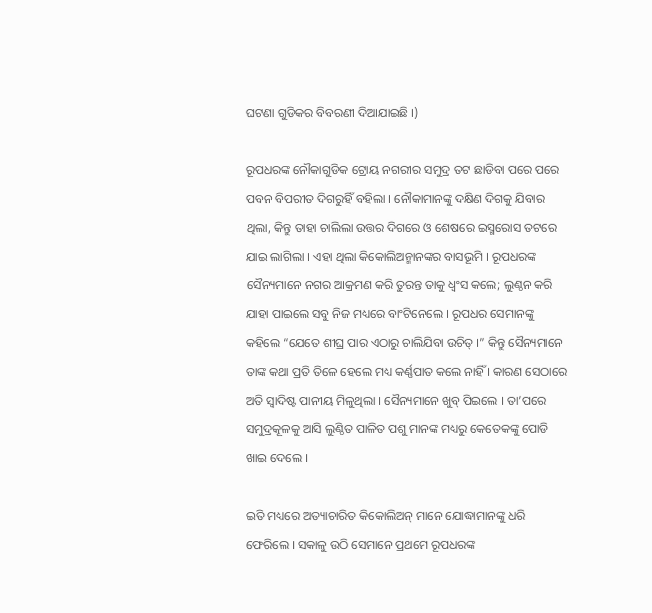ଘଟଣା ଗୁଡିକର ବିବରଣୀ ଦିଆଯାଇଛି ।)

ରୂପଧରଙ୍କ ନୌକାଗୁଡିକ ଟ୍ରୋୟ ନଗରୀର ସମୁଦ୍ର ତଟ ଛାଡିବା ପରେ ପରେ ପବନ ବିପରୀତ ଦିଗରୁହିଁ ବହିଲା । ନୌକାମାନଙ୍କୁ ଦକ୍ଷିଣ ଦିଗକୁ ଯିବାର ଥିଲା, କିନ୍ତୁ ତାହା ଚାଲିଲା ଉତ୍ତର ଦିଗରେ ଓ ଶେଷରେ ଇସ୍ମରୋସ ତଟରେ ଯାଇ ଲାଗିଲା । ଏହା ଥିଲା କିକୋଲିଅନ୍ମାନଙ୍କର ବାସଭୂମି । ରୂପଧରଙ୍କ ସୈନ୍ୟମାନେ ନଗର ଆକ୍ରମଣ କରି ତୁରନ୍ତ ତାକୁ ଧ୍ୱଂସ କଲେ; ଲୁଣ୍ଠନ କରି ଯାହା ପାଇଲେ ସବୁ ନିଜ ମଧ୍ୟରେ ବାଂଟିନେଲେ । ରୂପଧର ସେମାନଙ୍କୁ କହିଲେ “ଯେତେ ଶୀଘ୍ର ପାର ଏଠାରୁ ଚାଲିଯିବା ଉଚିତ୍ ।” କିନ୍ତୁ ସୈନ୍ୟମାନେ ତାଙ୍କ କଥା ପ୍ରତି ତିଳେ ହେଲେ ମଧ୍ୟ କର୍ଣ୍ଣପାତ କଲେ ନାହିଁ । କାରଣ ସେଠାରେ ଅତି ସ୍ୱାଦିଷ୍ଟ ପାନୀୟ ମିଳୁଥିଲା । ସୈନ୍ୟମାନେ ଖୁବ୍ ପିଇଲେ । ତା’ପରେ ସମୁଦ୍ରକୂଳକୁ ଆସି ଲୁଣ୍ଠିତ ପାଳିତ ପଶୁ ମାନଙ୍କ ମଧ୍ୟରୁ କେତେକଙ୍କୁ ପୋଡି ଖାଇ ଦେଲେ ।

ଇତି ମଧ୍ୟରେ ଅତ୍ୟାଚାରିତ କିକୋଲିଅନ୍ ମାନେ ଯୋଦ୍ଧାମାନଙ୍କୁ ଧରି ଫେରିଲେ । ସକାଳୁ ଉଠି ସେମାନେ ପ୍ରଥମେ ରୂପଧରଙ୍କ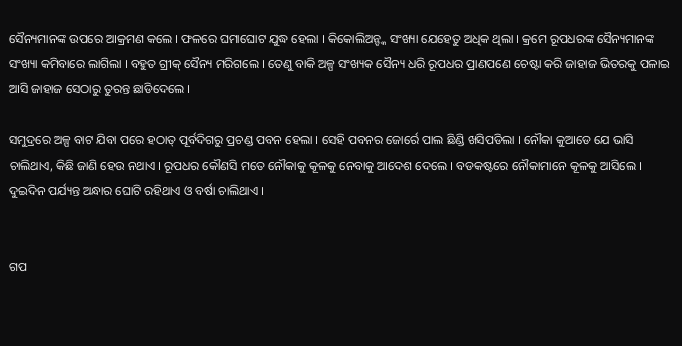ସୈନ୍ୟମାନଙ୍କ ଉପରେ ଆକ୍ରମଣ କଲେ । ଫଳରେ ଘମାଘୋଟ ଯୁଦ୍ଧ ହେଲା । କିକୋଲିଅନ୍ଙ୍କ ସଂଖ୍ୟା ଯେହେତୁ ଅଧିକ ଥିଲା । କ୍ରମେ ରୂପଧରଙ୍କ ସୈନ୍ୟମାନଙ୍କ ସଂଖ୍ୟା କମିବାରେ ଲାଗିଲା । ବହୁତ ଗ୍ରୀକ୍ ସୈନ୍ୟ ମରିଗଲେ । ତେଣୁ ବାକି ଅଳ୍ପ ସଂଖ୍ୟକ ସୈନ୍ୟ ଧରି ରୂପଧର ପ୍ରାଣପଣେ ଚେଷ୍ଟା କରି ଜାହାଜ ଭିତରକୁ ପଳାଇ ଆସି ଜାହାଜ ସେଠାରୁ ତୁରନ୍ତ ଛାଡିଦେଲେ ।

ସମୁଦ୍ରରେ ଅଳ୍ପ ବାଟ ଯିବା ପରେ ହଠାତ୍ ପୂର୍ବଦିଗରୁ ପ୍ରଚଣ୍ଡ ପବନ ହେଲା । ସେହି ପବନର ଜୋର୍ରେ ପାଲ ଛିଣ୍ଡି ଖସିପଡିଲା । ନୌକା କୁଆଡେ ଯେ ଭାସି ଚାଲିଥାଏ, କିଛି ଜାଣି ହେଉ ନଥାଏ । ରୂପଧର କୌଣସି ମତେ ନୌକାକୁ କୂଳକୁ ନେବାକୁ ଆଦେଶ ଦେଲେ । ବଡକଷ୍ଟରେ ନୌକାମାନେ କୂଳକୁ ଆସିଲେ । ଦୁଇଦିନ ପର୍ଯ୍ୟନ୍ତ ଅନ୍ଧାର ଘୋଟି ରହିଥାଏ ଓ ବର୍ଷା ଚାଲିଥାଏ ।


ଗପ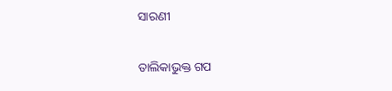ସାରଣୀ

ତାଲିକାଭୁକ୍ତ ଗପ